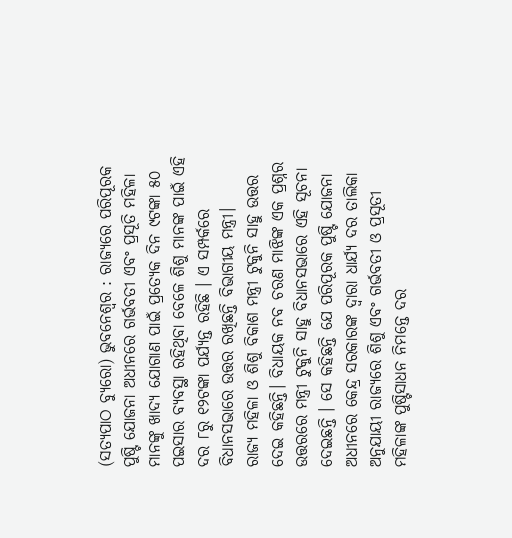(ସତ୍ୟପାଠ ବ୍ୟୁରୋ) ଭୁବନେଶ୍ୱର : ରାଜ୍ୟରେ ପରିପୂରକ ପୁଷ୍ଟି ଯୋଜନା ଅଧୀନରେ ଗର୍ଭବତୀ ଏବଂ ପ୍ରସୂତି ମହିଳା ମାନଙ୍କୁ ଖାଦ୍ୟ ଯୋଗାଣ ପାଇଁ ପ୍ରତ୍ୟେକ ଦିନ ୯ଟଙ୍କା ୫୦ ପଇସାର ବ୍ୟବସ୍ଥା ରହିଥିବା ବେଳେ ଶିଶୁ ମାନଙ୍କ ପାଇଁ ଏହି ଦର ୮ରୁ ୧୨ଟଙ୍କା ପର୍ଯ୍ୟନ୍ତ ରହିଛି । ଏ ସମ୍ପର୍କରେ ବିଧାନସଭାରେ ଉତ୍ତର ରଖିଛନ୍ତି ବିଭାଗୀୟ ମନ୍ତ୍ରୀ।
ରାଜ୍ୟ ମହିଳା ଓ ଶିଶୁ ବିକାଶ ମନ୍ତ୍ରୀ ଟୁକୁନି ସାହୁ ଉତ୍ତର ଦେଇ କହିଛନ୍ତି। ବିଧାୟକ ନବ ଚରଣ ମାଝିଙ୍କ ଏକ ପ୍ରଶ୍ନର ଉତ୍ତରରେ ମନ୍ତ୍ରୀ ଟୁକୁନି ସାହୁ ବିଧାନସଭାରେ ଏହି ସୂଚନା ଦେଇଛନ୍ତି । ସେ କହିଛନ୍ତି ଯେ ପରିପୂରକ ପୁଷ୍ଟି ଯୋଜନା ଅଧୀନରେ କେନ୍ଦ୍ର ସରକାରଙ୍କ ଦ୍ୱାରା ଧାର୍ଯ୍ୟ ଦର ତାଲିକା ଅନୁଯାୟୀ ରାଜ୍ୟରେ ଶିଶୁ ଏବଂ ଗର୍ଭବତୀ ଓ ପ୍ରସୂତୀ ମହିଳାଙ୍କ ପୁଷ୍ଟିସାଧନ ନିମନ୍ତେ ଦର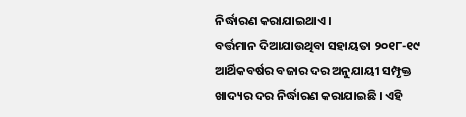ନିର୍ଦ୍ଧାରଣ କରାଯାଇଥାଏ।
ବର୍ତ୍ତମାନ ଦିଆଯାଉଥିବା ସହାୟତା ୨୦୧୮-୧୯ ଆର୍ଥିକବର୍ଷର ବଜାର ଦର ଅନୁଯାୟୀ ସମ୍ପୃକ୍ତ ଖାଦ୍ୟର ଦର ନିର୍ଦ୍ଧାରଣ କରାଯାଇଛି । ଏହି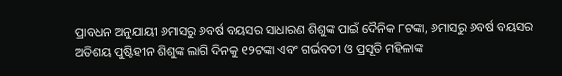ପ୍ରାବଧନ ଅନୁଯାୟୀ ୬ମାସରୁ ୬ବର୍ଷ ବୟସର ସାଧାରଣ ଶିଶୁଙ୍କ ପାଇଁ ଦୈନିକ ୮ଟଙ୍କା, ୬ମାସରୁ ୬ବର୍ଷ ବୟସର ଅତିଶୟ ପୁଷ୍ଟିହୀନ ଶିଶୁଙ୍କ ଲାଗି ଦିନକୁ ୧୨ଟଙ୍କା ଏବଂ ଗର୍ଭବତୀ ଓ ପ୍ରସୂତି ମହିଳାଙ୍କ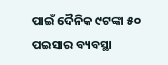ପାଇଁ ଦୈନିକ ୯ଟଙ୍କା ୫୦ ପଇସାର ବ୍ୟବସ୍ଥା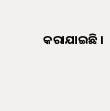କରାଯାଇଛି ।